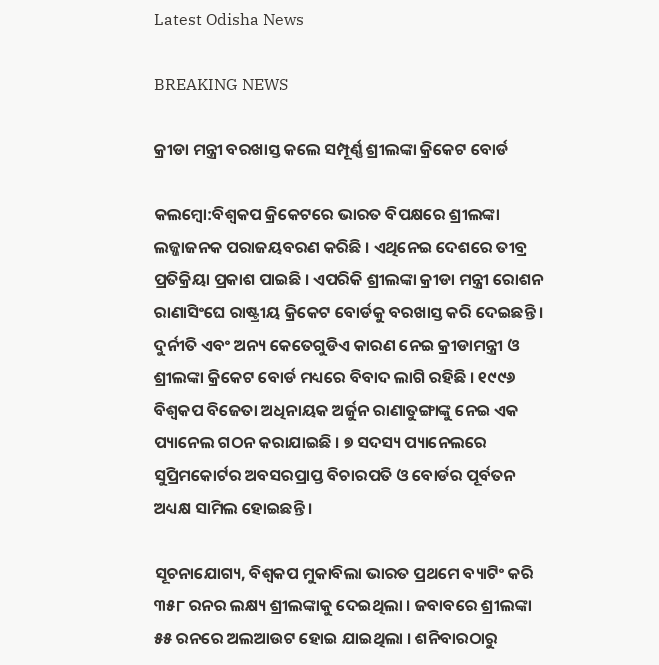Latest Odisha News

BREAKING NEWS

କ୍ରୀଡା ମନ୍ତ୍ରୀ ବରଖାସ୍ତ କଲେ ସମ୍ପୂର୍ଣ୍ଣ ଶ୍ରୀଲଙ୍କା କ୍ରିକେଟ ବୋର୍ଡ

କଲମ୍ବୋ:ବିଶ୍ୱକପ କ୍ରିକେଟରେ ଭାରତ ବିପକ୍ଷରେ ଶ୍ରୀଲଙ୍କା ଲଜ୍ଜାଜନକ ପରାଜୟବରଣ କରିଛି । ଏଥିନେଇ ଦେଶରେ ତୀବ୍ର ପ୍ରତିକ୍ରିୟା ପ୍ରକାଶ ପାଇଛି । ଏପରିକି ଶ୍ରୀଲଙ୍କା କ୍ରୀଡା ମନ୍ତ୍ରୀ ରୋଶନ ରାଣାସିଂଘେ ରାଷ୍ଟ୍ରୀୟ କ୍ରିକେଟ ବୋର୍ଡକୁ ବରଖାସ୍ତ କରି ଦେଇଛନ୍ତି । ଦୁର୍ନୀତି ଏବଂ ଅନ୍ୟ କେତେଗୁଡିଏ କାରଣ ନେଇ କ୍ରୀଡାମନ୍ତ୍ରୀ ଓ ଶ୍ରୀଲଙ୍କା କ୍ରିକେଟ ବୋର୍ଡ ମଧ୍ୟରେ ବିବାଦ ଲାଗି ରହିଛି । ୧୯୯୬ ବିଶ୍ୱକପ ବିଜେତା ଅଧିନାୟକ ଅର୍ଜୁନ ରାଣାତୁଙ୍ଗାଙ୍କୁ ନେଇ ଏକ ପ୍ୟାନେଲ ଗଠନ କରାଯାଇଛି । ୭ ସଦସ୍ୟ ପ୍ୟାନେଲରେ ସୁପ୍ରିମକୋର୍ଟର ଅବସରପ୍ରାପ୍ତ ବିଚାରପତି ଓ ବୋର୍ଡର ପୂର୍ବତନ ଅଧ୍ୟକ୍ଷ ସାମିଲ ହୋଇଛନ୍ତି ।

ସୂଚନାଯୋଗ୍ୟ, ବିଶ୍ୱକପ ମୁକାବିଲା ଭାରତ ପ୍ରଥମେ ବ୍ୟାଟିଂ କରି ୩୫୮ ରନର ଲକ୍ଷ୍ୟ ଶ୍ରୀଲଙ୍କାକୁ ଦେଇଥିଲା । ଜବାବରେ ଶ୍ରୀଲଙ୍କା ୫୫ ରନରେ ଅଲଆଉଟ ହୋଇ ଯାଇଥିଲା । ଶନିବାରଠାରୁ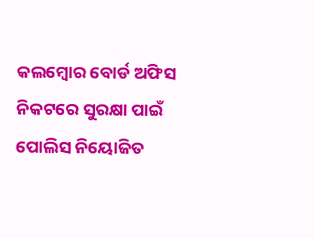କଲମ୍ବୋର ବୋର୍ଡ ଅଫିସ ନିକଟରେ ସୁରକ୍ଷା ପାଇଁ ପୋଲିସ ନିୟୋଜିତ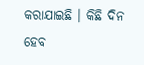କରାଯାଇଛି । କିଛି ଦିନ ହେବ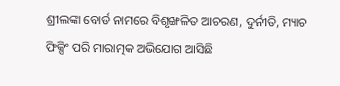ଶ୍ରୀଲଙ୍କା ବୋର୍ଡ ନାମରେ ବିଶୃଙ୍ଖଳିତ ଆଚରଣ, ଦୁର୍ନୀତି, ମ୍ୟାଚ ଫିକ୍ସିଂ ପରି ମାରାତ୍ମକ ଅଭିଯୋଗ ଆସିଛି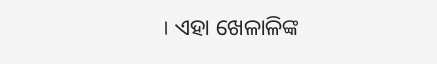। ଏହା ଖେଳାଳିଙ୍କ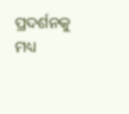ପ୍ରଦର୍ଶନକୁ ମଧ୍ୟ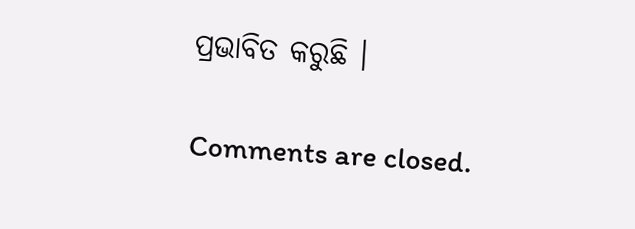ପ୍ରଭାବିତ କରୁଛି ।

Comments are closed.